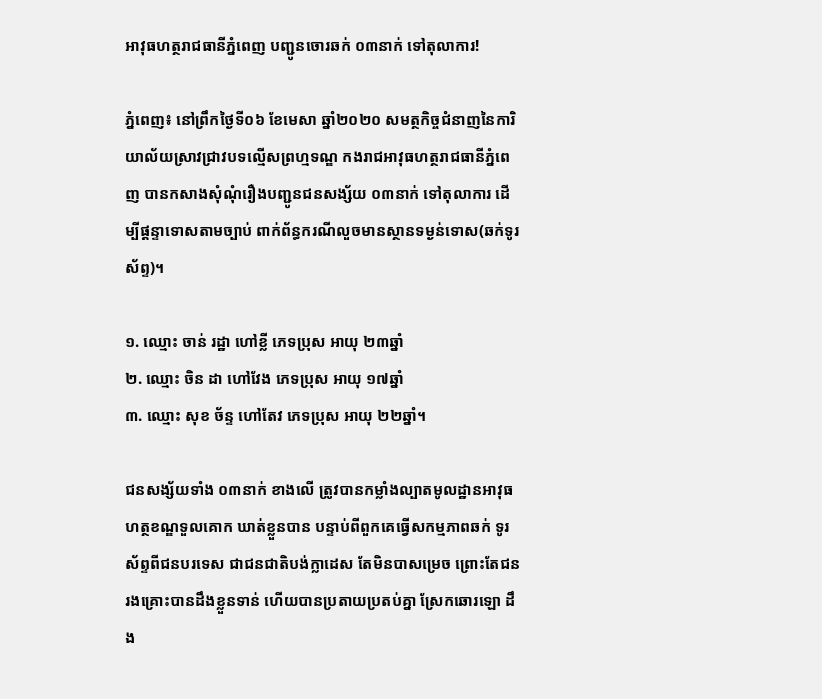អាវុធហត្ថរាជធានីភ្នំពេញ បញ្ជូនចោរឆក់ ០៣នាក់ ទៅតុលាការ!

ភ្នំពេញ៖ នៅព្រឹកថ្ងៃទី០៦ ខែមេសា ឆ្នាំ២០២០ សមត្ថកិច្ចជំនាញនៃការិយាល័យស្រាវជ្រាវបទល្មើសព្រហ្មទណ្ឌ កងរាជអាវុធហត្ថរាជធានីភ្នំពេញ បានកសាងសុំណុំរឿងបញ្ជូនជនសង្ស័យ ០៣នាក់ ទៅតុលាការ ដើម្បីផ្តន្ទាទោសតាមច្បាប់ ពាក់ព័ន្ធករណីលួចមានស្ថានទម្ងន់ទោស(ឆក់ទូរស័ព្ទ)។

១. ឈ្មោះ ចាន់ រដ្ឋា ហៅខ្លី ភេទប្រុស អាយុ ២៣ឆ្នាំ
២. ឈ្មោះ ចិន ដា ហៅវែង ភេទប្រុស អាយុ ១៧ឆ្នាំ
៣. ឈ្មោះ សុខ ច័ន្ទ ហៅតែវ ភេទប្រុស អាយុ ២២ឆ្នាំ។

ជនសង្ស័យទាំង ០៣នាក់ ខាងលើ ត្រូវបានកម្លាំងល្បាតមូលដ្ឋានអាវុធហត្ថខណ្ឌទួលគោក ឃាត់ខ្លួនបាន បន្ទាប់ពីពួកគេធ្វើសកម្មភាពឆក់ ទូរស័ព្ទពីជនបរទេស ជាជនជាតិបង់ក្លាដេស តែមិនបាសម្រេច ព្រោះតែជនរងគ្រោះបានដឹងខ្លួនទាន់ ហើយបានប្រតាយប្រតប់គ្នា ស្រែកឆោរឡោ ដឹង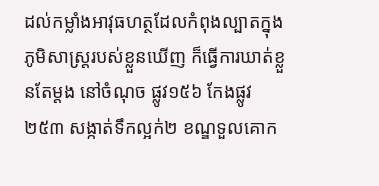ដល់កម្លាំងអាវុធហត្ថដែលកំពុងល្បាតក្នុងភូមិសាស្រ្តរបស់ខ្លួនឃើញ ក៏ធ្វើការឃាត់ខ្លួនតែម្តង នៅចំណុច ផ្លូវ១៥៦ កែងផ្លូវ២៥៣ សង្កាត់ទឹកល្អក់២ ខណ្ឌទួលគោក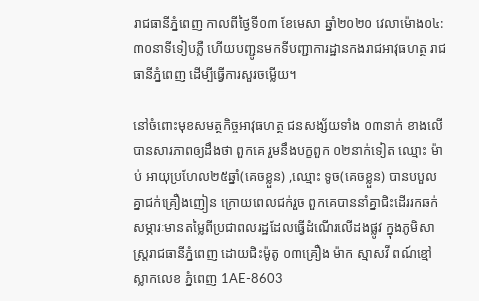រាជធានីភ្នំពេញ កាលពីថ្ងៃទី០៣ ខែមេសា ឆ្នាំ២០២០ វេលាម៉ោង០៤:៣០នាទីទៀបភ្លឺ ហើយបញ្ជូនមកទីបញ្ជាការដ្ឋានកងរាជអាវុធហត្ថ រាជធានីភ្នំពេញ ដើម្បីធ្វើការសួរចម្លើយ។

នៅចំពោះមុខសមត្ថកិច្ចអាវុធហត្ថ ជនសង្ស័យទាំង ០៣នាក់ ខាងលើ បានសារភាពឲ្យដឹងថា ពួកគេ រួមនឹងបក្ខពួក ០២នាក់ទៀត ឈ្មោះ ម៉ាប់ អាយុប្រហែល២៥ឆ្នាំ(គេចខ្លួន) ,ឈ្មោះ ទូច(គេចខ្លួន) បានបបួលគ្នាជក់គ្រឿងញៀន ក្រោយពេលជក់រួច ពួកគេបាននាំគ្នាជិះដើររកឆក់សម្ភារៈមានតម្លៃពីប្រជាពលរដ្ឋដែលធ្វើដំណើរលើដងផ្លូវ ក្នុងភូមិសាស្រ្តរាជធានីភ្នំពេញ ដោយជិះម៉ូតូ ០៣គ្រឿង ម៉ាក ស្មាសវី ពណ៍ខ្មៅ ស្លាកលេខ ភ្នំពេញ 1AE-8603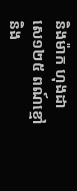និងម៉ាក ហុងដា សេ១២៥ ពណ៍ខ្មៅ និង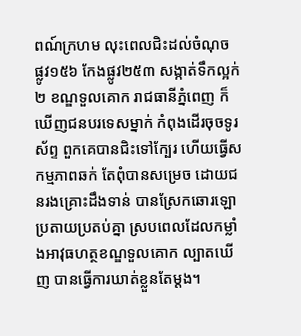ពណ៍ក្រហម លុះពេលជិះដល់ចំណុច ផ្លូវ១៥៦ កែងផ្លូវ២៥៣ សង្កាត់ទឹកល្អក់២ ខណ្ឌទួលគោក រាជធានីភ្នំពេញ ក៏ឃើញជនបរទេសម្នាក់ កំពុងដើរចុចទូរស័ព្ទ ពួកគេបានជិះទៅក្បែរ ហើយធ្វើសកម្មភាពឆក់ តែពុំបានសម្រេច ដោយជនរងគ្រោះដឹងទាន់ បានស្រែកឆោរឡោ ប្រតាយប្រតប់គ្នា ស្របពេលដែលកម្លាំងអាវុធហត្ថខណ្ឌទួលគោក ល្បាតឃើញ បានធ្វើការឃាត់ខ្លួនតែម្តង។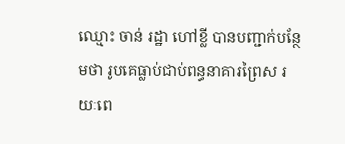ឈ្មោះ ចាន់ រដ្ឋា ហៅខ្លី បានបញ្ជាក់បន្ថែមថា រូបគេធ្លាប់ជាប់ពន្ធនាគារព្រៃស រយៈពេ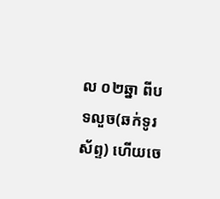ល ០២ឆ្នា ពីបទលួច(ឆក់ទូរស័ព្ទ) ហើយចេ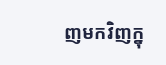ញមកវិញក្នុ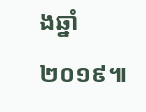ងឆ្នាំ២០១៩៕